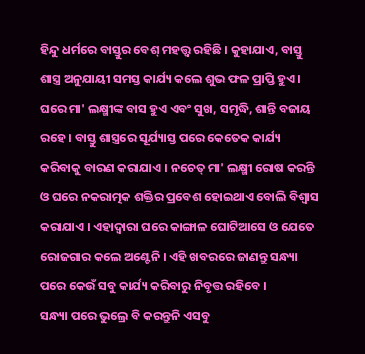ହିନ୍ଦୁ ଧର୍ମରେ ବାସ୍ତୁର ବେଶ୍ ମହତ୍ତ୍ବ ରହିଛି । କୁହାଯାଏ, ବାସ୍ତୁ ଶାସ୍ତ୍ର ଅନୁଯାୟୀ ସମସ୍ତ କାର୍ଯ୍ୟ କଲେ ଶୁଭ ଫଳ ପ୍ରାପ୍ତି ହୁଏ । ଘରେ ମା' ଲକ୍ଷ୍ମୀଙ୍କ ବାସ ହୁଏ ଏବଂ ସୁଖ, ସମୃଦ୍ଧି, ଶାନ୍ତି ବଜାୟ ରହେ । ବାସ୍ତୁ ଶାସ୍ତ୍ରରେ ସୂର୍ଯ୍ୟାସ୍ତ ପରେ କେତେକ କାର୍ଯ୍ୟ କରିବାକୁ ବାରଣ କରାଯାଏ । ନଚେତ୍ ମା' ଲକ୍ଷ୍ମୀ ରୋଷ କରନ୍ତି ଓ ଘରେ ନକରାତ୍ମକ ଶକ୍ତିର ପ୍ରବେଶ ହୋଇଥାଏ ବୋଲି ବିଶ୍ବାସ କରାଯାଏ । ଏହାଦ୍ବାରା ଘରେ କାଙ୍ଗାଳ ଘୋଟିଆସେ ଓ ଯେତେ ରୋଜଗାର କଲେ ଅଣ୍ଟେନି । ଏହି ଖବରରେ ଜାଣନ୍ତୁ ସନ୍ଧ୍ୟା ପରେ କେଉଁ ସବୁ କାର୍ଯ୍ୟ କରିବାରୁ ନିବୃତ୍ତ ରହିବେ ।
ସନ୍ଧ୍ୟା ପରେ ଭୁଲ୍ରେ ବି କରନ୍ତୁନି ଏସବୁ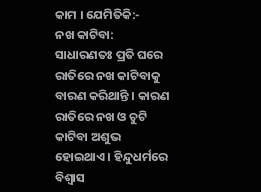କାମ । ଯେମିତିକି:-
ନଖ କାଟିବା: ସାଧାରଣତଃ ପ୍ରତି ଘରେ ରାତିରେ ନଖ କାଟିବାକୁ ବାରଣ କରିଥାନ୍ତି । କାରଣ ରାତିରେ ନଖ ଓ ଚୁଟି କାଟିବା ଅଶୁଭ ହୋଇଥାଏ । ହିନ୍ଦୁଧର୍ମରେ ବିଶ୍ବାସ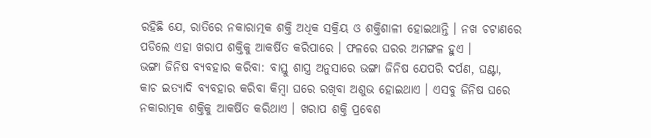ରହିଛି ଯେ, ରାତିରେ ନକାରାତ୍ମକ ଶକ୍ତି ଅଧିକ ସକ୍ରିୟ ଓ ଶକ୍ତିଶାଳୀ ହୋଇଥାନ୍ତି । ନଖ ଚଟାଣରେ ପଡିଲେ ଏହା ଖରାପ ଶକ୍ତିକୁ ଆକର୍ଷିତ କରିପାରେ । ଫଳରେ ଘରର ଅମଙ୍ଗଳ ହୁଏ ।
ଭଙ୍ଗା ଜିନିଷ ବ୍ୟବହାର କରିବା: ବାସ୍ତୁ ଶାସ୍ତ୍ର ଅନୁସାରେ ଭଙ୍ଗା ଜିନିଷ ଯେପରି ଦର୍ପଣ, ଘଣ୍ଟା, କାଚ ଇତ୍ୟାଦି ବ୍ୟବହାର କରିବା କିମ୍ବା ଘରେ ରଖିବା ଅଶୁଭ ହୋଇଥାଏ । ଏସବୁ ଜିନିଷ ଘରେ ନକାରାତ୍ମକ ଶକ୍ତିକୁ ଆକର୍ଷିତ କରିଥାଏ । ଖରାପ ଶକ୍ତି ପ୍ରବେଶ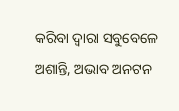କରିବା ଦ୍ବାରା ସବୁବେଳେ ଅଶାନ୍ତି, ଅଭାବ ଅନଟନ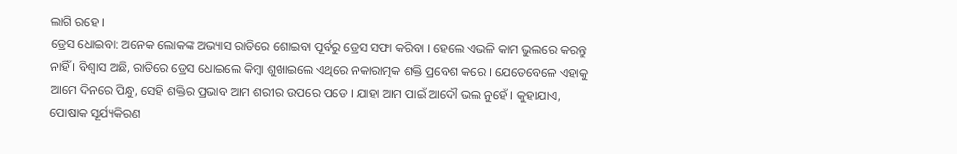ଲାଗି ରହେ ।
ଡ୍ରେସ ଧୋଇବା: ଅନେକ ଲୋକଙ୍କ ଅଭ୍ୟାସ ରାତିରେ ଶୋଇବା ପୂର୍ବରୁ ଡ୍ରେସ ସଫା କରିବା । ହେଲେ ଏଭଳି କାମ ଭୁଲରେ କରନ୍ତୁ ନାହିଁ । ବିଶ୍ବାସ ଅଛି, ରାତିରେ ଡ୍ରେସ ଧୋଇଲେ କିମ୍ବା ଶୁଖାଇଲେ ଏଥିରେ ନକାରାତ୍ମକ ଶକ୍ତି ପ୍ରବେଶ କରେ । ଯେତେବେଳେ ଏହାକୁ ଆମେ ଦିନରେ ପିନ୍ଧୁ, ସେହି ଶକ୍ତିର ପ୍ରଭାବ ଆମ ଶରୀର ଉପରେ ପଡେ । ଯାହା ଆମ ପାଇଁ ଆଦୌ ଭଲ ନୁହେଁ । କୁହାଯାଏ, ପୋଷାକ ସୂର୍ଯ୍ୟକିରଣ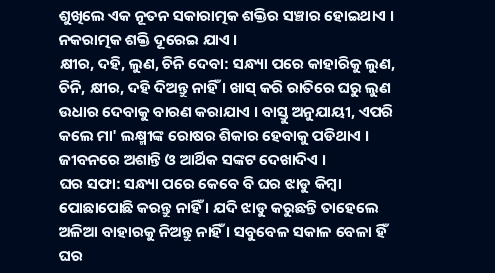ଶୁଖିଲେ ଏକ ନୂତନ ସକାରାତ୍ମକ ଶକ୍ତିର ସଞ୍ଚାର ହୋଇଥାଏ । ନକରାତ୍ମକ ଶକ୍ତି ଦୂରେଇ ଯାଏ ।
କ୍ଷୀର, ଦହି, ଲୁଣ, ଚିନି ଦେବା: ସନ୍ଧ୍ୟା ପରେ କାହାରିକୁ ଲୁଣ, ଚିନି, କ୍ଷୀର, ଦହି ଦିଅନ୍ତୁ ନାହିଁ । ଖାସ୍ କରି ରାତିରେ ଘରୁ ଲୁଣ ଉଧାର ଦେବାକୁ ବାରଣ କରାଯାଏ । ବାସ୍ତୁ ଅନୁଯାୟୀ, ଏପରି କଲେ ମା' ଲକ୍ଷ୍ମୀଙ୍କ ରୋଷର ଶିକାର ହେବାକୁ ପଡିଥାଏ । ଜୀବନରେ ଅଶାନ୍ତି ଓ ଆର୍ଥିକ ସଙ୍କଟ ଦେଖାଦିଏ ।
ଘର ସଫା: ସନ୍ଧ୍ୟା ପରେ କେବେ ବି ଘର ଝାଡୁ କିମ୍ବା ପୋଛାପୋଛି କରନ୍ତୁ ନାହିଁ । ଯଦି ଝାଡୁ କରୁଛନ୍ତି ତାହେଲେ ଅଳିଆ ବାହାରକୁ ନିଅନ୍ତୁ ନାହିଁ । ସବୁବେଳ ସକାଳ ବେଳା ହିଁ ଘର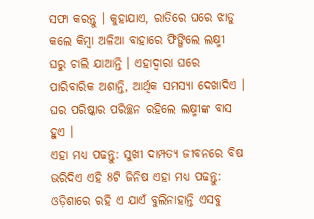ସଫା କରନ୍ତୁ । କୁହାଯାଏ, ରାତିରେ ଘରେ ଝାଡୁ କଲେ କିମ୍ବା ଅଳିଆ ବାହାରେ ଫିଙ୍ଗିଲେ ଲକ୍ଷ୍ମୀ ଘରୁ ଚାଲି ଯାଆନ୍ତି । ଏହାଦ୍ବାରା ଘରେ ପାରିବାରିକ ଅଶାନ୍ତି, ଆର୍ଥିକ ସମସ୍ୟା ଦେଖାଦିଏ । ଘର ପରିଷ୍କାର ପରିଚ୍ଛନ ରହିଲେ ଲକ୍ଷ୍ମୀଙ୍କ ବାସ ହୁଏ ।
ଏହା ମଧ୍ୟ ପଢନ୍ତୁ: ସୁଖୀ ଦାମ୍ପତ୍ୟ ଜୀବନରେ ବିଷ ଭରିଦିଏ ଏହି 8ଟି ଜିନିଷ ଏହା ମଧ୍ୟ ପଢନ୍ତୁ: ଓଡ଼ିଶାରେ ରହି ଏ ଯାଏଁ ବୁଲିନାହାନ୍ତି ଏସବୁ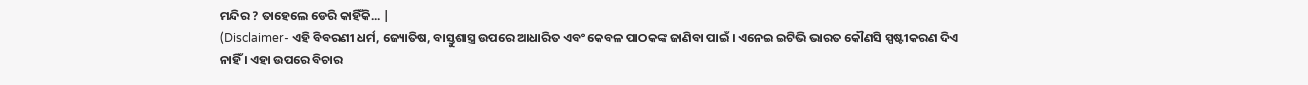ମନ୍ଦିର ? ତାହେଲେ ଡେରି କାହିଁକି... |
(Disclaimer- ଏହି ବିବରଣୀ ଧର୍ମ, ଜ୍ୟୋତିଷ, ବାସ୍ତୁଶାସ୍ତ୍ର ଉପରେ ଆଧାରିତ ଏବଂ କେବଳ ପାଠକଙ୍କ ଜାଣିବା ପାଇଁ । ଏନେଇ ଇଟିଭି ଭାରତ କୌଣସି ସ୍ପଷ୍ଟୀକରଣ ଦିଏ ନାହିଁ । ଏହା ଉପରେ ବିଚାର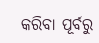କରିବା ପୂର୍ବରୁ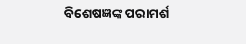ବିଶେଷଜ୍ଞଙ୍କ ପରାମର୍ଶ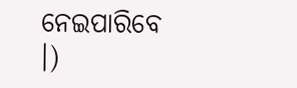ନେଇପାରିବେ ।)